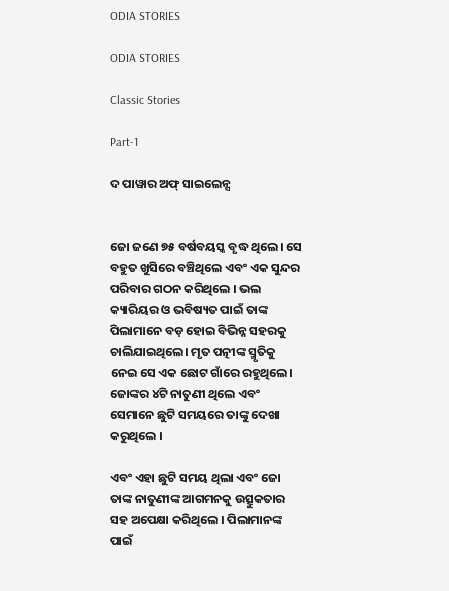ODIA STORIES

ODIA STORIES

Classic Stories

Part-1

ଦ ପାୱାର ଅଫ୍ ସାଇଲେନ୍ସ


ଜୋ ଜଣେ ୭୫ ବର୍ଷବୟସ୍କ ବୃଦ୍ଧ ଥିଲେ। ସେ ବହୁତ ଖୁସିରେ ବଞ୍ଚିଥିଲେ ଏବଂ ଏକ ସୁନ୍ଦର ପରିବାର ଗଠନ କରିଥିଲେ । ଭଲ କ୍ୟାରିୟର ଓ ଭବିଷ୍ୟତ ପାଇଁ ତାଙ୍କ ପିଲାମାନେ ବଡ଼ ହୋଇ ବିଭିନ୍ନ ସହରକୁ ଚାଲିଯାଇଥିଲେ। ମୃତ ପତ୍ନୀଙ୍କ ସ୍ମୃତିକୁ ନେଇ ସେ ଏକ ଛୋଟ ଗାଁରେ ରହୁଥିଲେ। ଜୋଙ୍କର ୪ଟି ନାତୁଣୀ ଥିଲେ ଏବଂ ସେମାନେ ଛୁଟି ସମୟରେ ତାଙ୍କୁ ଦେଖା କରୁଥିଲେ ।

ଏବଂ ଏହା ଛୁଟି ସମୟ ଥିଲା ଏବଂ ଜୋ ତାଙ୍କ ନାତୁଣୀଙ୍କ ଆଗମନକୁ ଉତ୍ସୁକତାର ସହ ଅପେକ୍ଷା କରିଥିଲେ । ପିଲାମାନଙ୍କ ପାଇଁ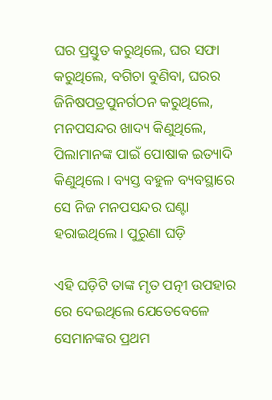ଘର ପ୍ରସ୍ତୁତ କରୁଥିଲେ, ଘର ସଫା କରୁଥିଲେ, ବଗିଚା ବୁଣିବା, ଘରର ଜିନିଷପତ୍ରପୁନର୍ଗଠନ କରୁଥିଲେ, ମନପସନ୍ଦର ଖାଦ୍ୟ କିଣୁଥିଲେ, ପିଲାମାନଙ୍କ ପାଇଁ ପୋଷାକ ଇତ୍ୟାଦି କିଣୁଥିଲେ। ବ୍ୟସ୍ତ ବହୁଳ ବ୍ୟବସ୍ଥାରେ ସେ ନିଜ ମନପସନ୍ଦର ଘଣ୍ଟା ହରାଇଥିଲେ। ପୁରୁଣା ଘଡ଼ି

ଏହି ଘଡ଼ିଟି ତାଙ୍କ ମୃତ ପତ୍ନୀ ଉପହାର ରେ ଦେଇଥିଲେ ଯେତେବେଳେ ସେମାନଙ୍କର ପ୍ରଥମ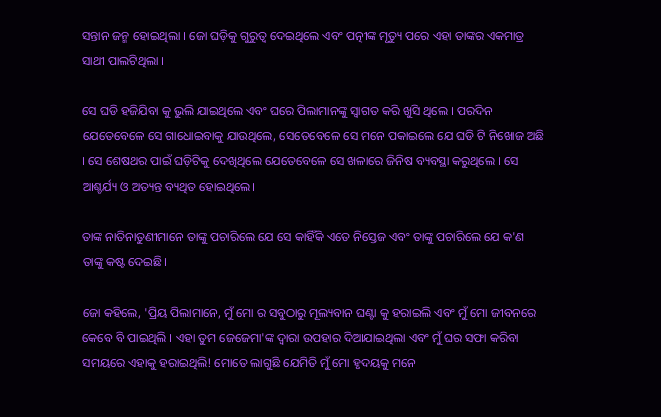ସନ୍ତାନ ଜନ୍ମ ହୋଇଥିଲା । ଜୋ ଘଡ଼ିକୁ ଗୁରୁତ୍ୱ ଦେଇଥିଲେ ଏବଂ ପତ୍ନୀଙ୍କ ମୃତ୍ୟୁ ପରେ ଏହା ତାଙ୍କର ଏକମାତ୍ର ସାଥୀ ପାଲଟିଥିଲା ।

ସେ ଘଡି ହଜିଯିବା କୁ ଭୁଲି ଯାଇଥିଲେ ଏବଂ ଘରେ ପିଲାମାନଙ୍କୁ ସ୍ୱାଗତ କରି ଖୁସି ଥିଲେ । ପରଦିନ ଯେତେବେଳେ ସେ ଗାଧୋଇବାକୁ ଯାଉଥିଲେ, ସେତେବେଳେ ସେ ମନେ ପକାଇଲେ ଯେ ଘଡି ଟି ନିଖୋଜ ଅଛି । ସେ ଶେଷଥର ପାଇଁ ଘଡ଼ିଟିକୁ ଦେଖିଥିଲେ ଯେତେବେଳେ ସେ ଖଳାରେ ଜିନିଷ ବ୍ୟବସ୍ଥା କରୁଥିଲେ । ସେ ଆଶ୍ଚର୍ଯ୍ୟ ଓ ଅତ୍ୟନ୍ତ ବ୍ୟଥିତ ହୋଇଥିଲେ।

ତାଙ୍କ ନାତିନାତୁଣୀମାନେ ତାଙ୍କୁ ପଚାରିଲେ ଯେ ସେ କାହିଁକି ଏତେ ନିସ୍ତେଜ ଏବଂ ତାଙ୍କୁ ପଚାରିଲେ ଯେ କ'ଣ ତାଙ୍କୁ କଷ୍ଟ ଦେଇଛି।

ଜୋ କହିଲେ, 'ପ୍ରିୟ ପିଲାମାନେ, ମୁଁ ମୋ ର ସବୁଠାରୁ ମୂଲ୍ୟବାନ ଘଣ୍ଟା କୁ ହରାଇଲି ଏବଂ ମୁଁ ମୋ ଜୀବନରେ କେବେ ବି ପାଇଥିଲି । ଏହା ତୁମ ଜେଜେମା'ଙ୍କ ଦ୍ୱାରା ଉପହାର ଦିଆଯାଇଥିଲା ଏବଂ ମୁଁ ଘର ସଫା କରିବା ସମୟରେ ଏହାକୁ ହରାଇଥିଲି! ମୋତେ ଲାଗୁଛି ଯେମିତି ମୁଁ ମୋ ହୃଦୟକୁ ମନେ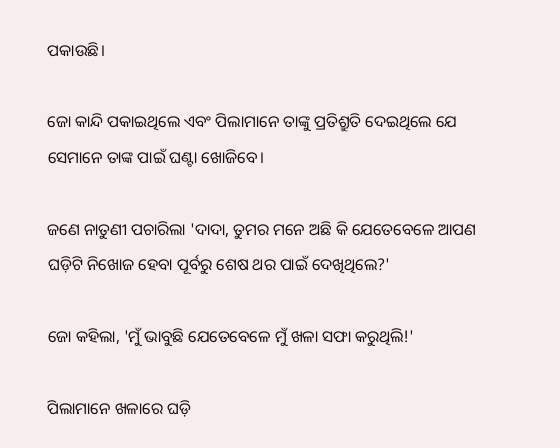ପକାଉଛି।

ଜୋ କାନ୍ଦି ପକାଇଥିଲେ ଏବଂ ପିଲାମାନେ ତାଙ୍କୁ ପ୍ରତିଶ୍ରୁତି ଦେଇଥିଲେ ଯେ ସେମାନେ ତାଙ୍କ ପାଇଁ ଘଣ୍ଟା ଖୋଜିବେ।

ଜଣେ ନାତୁଣୀ ପଚାରିଲା 'ଦାଦା, ତୁମର ମନେ ଅଛି କି ଯେତେବେଳେ ଆପଣ ଘଡ଼ିଟି ନିଖୋଜ ହେବା ପୂର୍ବରୁ ଶେଷ ଥର ପାଇଁ ଦେଖିଥିଲେ?'

ଜୋ କହିଲା, 'ମୁଁ ଭାବୁଛି ଯେତେବେଳେ ମୁଁ ଖଳା ସଫା କରୁଥିଲି!'

ପିଲାମାନେ ଖଳାରେ ଘଡ଼ି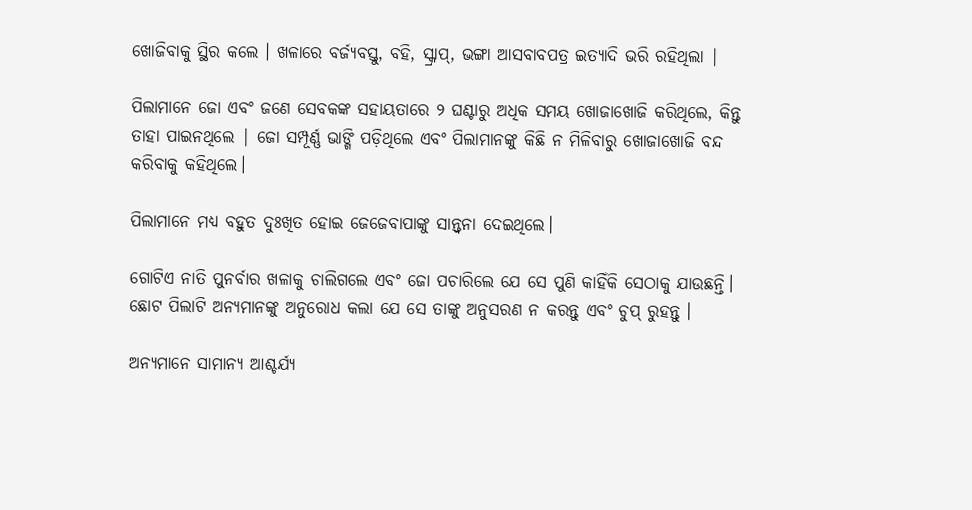ଖୋଜିବାକୁ ସ୍ଥିର କଲେ । ଖଳାରେ ବର୍ଜ୍ୟବସ୍ତୁ, ବହି, ସ୍କ୍ରାପ୍, ଭଙ୍ଗା ଆସବାବପତ୍ର ଇତ୍ୟାଦି ଭରି ରହିଥିଲା |

ପିଲାମାନେ ଜୋ ଏବଂ ଜଣେ ସେବକଙ୍କ ସହାୟତାରେ ୨ ଘଣ୍ଟାରୁ ଅଧିକ ସମୟ ଖୋଜାଖୋଜି କରିଥିଲେ, କିନ୍ତୁ ତାହା ପାଇନଥିଲେ | ଜୋ ସମ୍ପୂର୍ଣ୍ଣ ଭାଙ୍ଗି ପଡ଼ିଥିଲେ ଏବଂ ପିଲାମାନଙ୍କୁ କିଛି ନ ମିଳିବାରୁ ଖୋଜାଖୋଜି ବନ୍ଦ କରିବାକୁ କହିଥିଲେ।

ପିଲାମାନେ ମଧ୍ୟ ବହୁତ ଦୁଃଖିତ ହୋଇ ଜେଜେବାପାଙ୍କୁ ସାନ୍ତ୍ୱନା ଦେଇଥିଲେ।

ଗୋଟିଏ ନାତି ପୁନର୍ବାର ଖଳାକୁ ଚାଲିଗଲେ ଏବଂ ଜୋ ପଚାରିଲେ ଯେ ସେ ପୁଣି କାହିଁକି ସେଠାକୁ ଯାଉଛନ୍ତି। ଛୋଟ ପିଲାଟି ଅନ୍ୟମାନଙ୍କୁ ଅନୁରୋଧ କଲା ଯେ ସେ ତାଙ୍କୁ ଅନୁସରଣ ନ କରନ୍ତୁ ଏବଂ ଚୁପ୍ ରୁହନ୍ତୁ ।

ଅନ୍ୟମାନେ ସାମାନ୍ୟ ଆଶ୍ଚର୍ଯ୍ୟ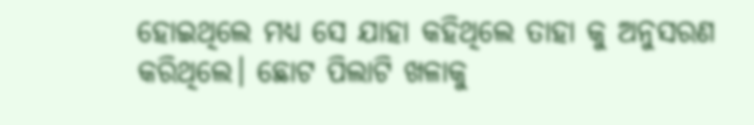ହୋଇଥିଲେ ମଧ୍ୟ ସେ ଯାହା କହିଥିଲେ ତାହା କୁ ଅନୁସରଣ କରିଥିଲେ। ଛୋଟ ପିଲାଟି ଖଳାକୁ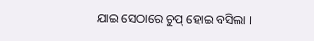ଯାଇ ସେଠାରେ ଚୁପ୍ ହୋଇ ବସିଲା ।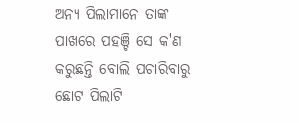ଅନ୍ୟ ପିଲାମାନେ ତାଙ୍କ ପାଖରେ ପହଞ୍ଚି ସେ କ'ଣ କରୁଛନ୍ତି ବୋଲି ପଚାରିବାରୁ ଛୋଟ ପିଲାଟି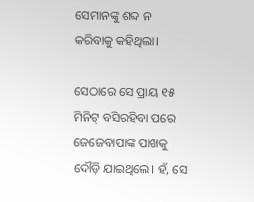ସେମାନଙ୍କୁ ଶବ୍ଦ ନ କରିବାକୁ କହିଥିଲା।

ସେଠାରେ ସେ ପ୍ରାୟ ୧୫ ମିନିଟ୍ ବସିରହିବା ପରେ ଜେଜେବାପାଙ୍କ ପାଖକୁ ଦୌଡ଼ି ଯାଇଥିଲେ। ହଁ, ସେ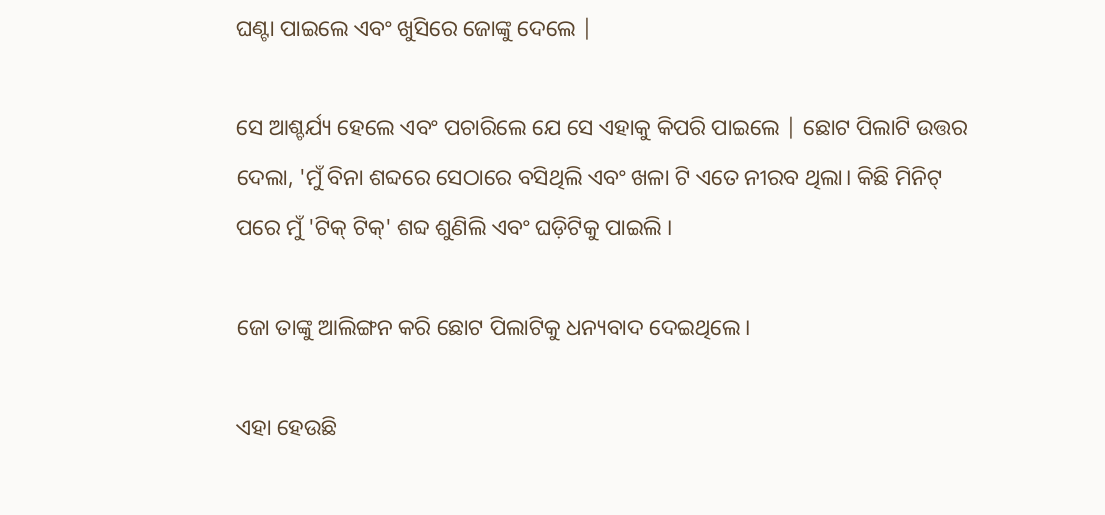ଘଣ୍ଟା ପାଇଲେ ଏବଂ ଖୁସିରେ ଜୋଙ୍କୁ ଦେଲେ |

ସେ ଆଶ୍ଚର୍ଯ୍ୟ ହେଲେ ଏବଂ ପଚାରିଲେ ଯେ ସେ ଏହାକୁ କିପରି ପାଇଲେ | ଛୋଟ ପିଲାଟି ଉତ୍ତର ଦେଲା, 'ମୁଁ ବିନା ଶବ୍ଦରେ ସେଠାରେ ବସିଥିଲି ଏବଂ ଖଳା ଟି ଏତେ ନୀରବ ଥିଲା। କିଛି ମିନିଟ୍ ପରେ ମୁଁ 'ଟିକ୍ ଟିକ୍' ଶବ୍ଦ ଶୁଣିଲି ଏବଂ ଘଡ଼ିଟିକୁ ପାଇଲି ।

ଜୋ ତାଙ୍କୁ ଆଲିଙ୍ଗନ କରି ଛୋଟ ପିଲାଟିକୁ ଧନ୍ୟବାଦ ଦେଇଥିଲେ।

ଏହା ହେଉଛି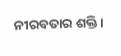ନୀରବତାର ଶକ୍ତି ।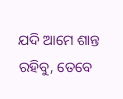ଯଦି ଆମେ ଶାନ୍ତ ରହିବୁ, ତେବେ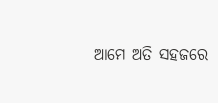ଆମେ ଅତି ସହଜରେ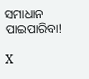ସମାଧାନ ପାଇପାରିବା!

X